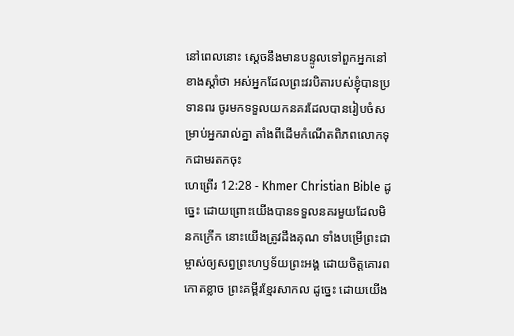នៅពេលនោះ ស្ដេចនឹងមានបន្ទូលទៅពួកអ្នកនៅខាងស្ដាំថា អស់អ្នកដែលព្រះវរបិតារបស់ខ្ញុំបានប្រទានពរ ចូរមកទទួលយកនគរដែលបានរៀបចំសម្រាប់អ្នករាល់គ្នា តាំងពីដើមកំណើតពិភពលោកទុកជាមរតកចុះ
ហេព្រើរ 12:28 - Khmer Christian Bible ដូច្នេះ ដោយព្រោះយើងបានទទួលនគរមួយដែលមិនកក្រើក នោះយើងត្រូវដឹងគុណ ទាំងបម្រើព្រះជាម្ចាស់ឲ្យសព្វព្រះហឫទ័យព្រះអង្គ ដោយចិត្ដគោរពកោតខ្លាច ព្រះគម្ពីរខ្មែរសាកល ដូច្នេះ ដោយយើង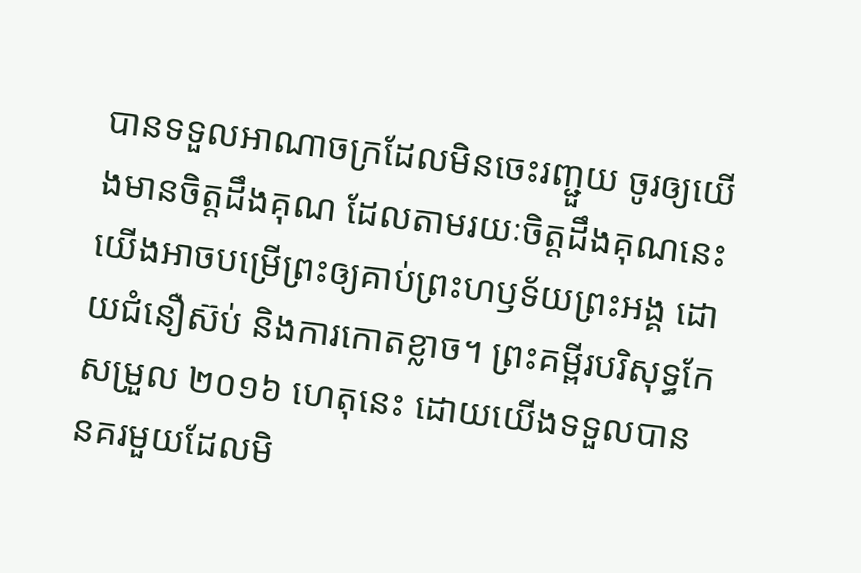បានទទួលអាណាចក្រដែលមិនចេះរញ្ជួយ ចូរឲ្យយើងមានចិត្តដឹងគុណ ដែលតាមរយៈចិត្តដឹងគុណនេះ យើងអាចបម្រើព្រះឲ្យគាប់ព្រះហឫទ័យព្រះអង្គ ដោយជំនឿស៊ប់ និងការកោតខ្លាច។ ព្រះគម្ពីរបរិសុទ្ធកែសម្រួល ២០១៦ ហេតុនេះ ដោយយើងទទួលបាននគរមួយដែលមិ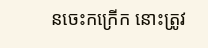នចេះកក្រើក នោះត្រូវ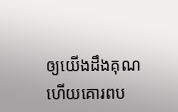ឲ្យយើងដឹងគុណ ហើយគោរពប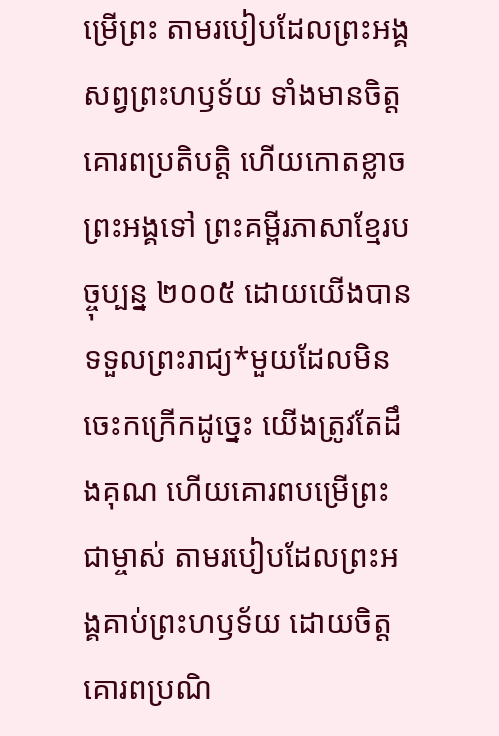ម្រើព្រះ តាមរបៀបដែលព្រះអង្គសព្វព្រះហឫទ័យ ទាំងមានចិត្តគោរពប្រតិបត្តិ ហើយកោតខ្លាចព្រះអង្គទៅ ព្រះគម្ពីរភាសាខ្មែរបច្ចុប្បន្ន ២០០៥ ដោយយើងបានទទួលព្រះរាជ្យ*មួយដែលមិនចេះកក្រើកដូច្នេះ យើងត្រូវតែដឹងគុណ ហើយគោរពបម្រើព្រះជាម្ចាស់ តាមរបៀបដែលព្រះអង្គគាប់ព្រះហឫទ័យ ដោយចិត្តគោរពប្រណិ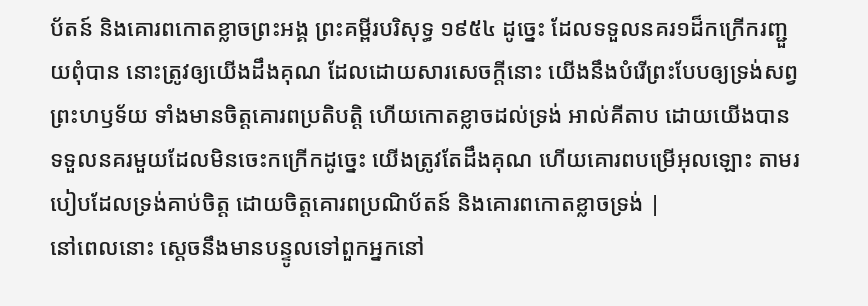ប័តន៍ និងគោរពកោតខ្លាចព្រះអង្គ ព្រះគម្ពីរបរិសុទ្ធ ១៩៥៤ ដូច្នេះ ដែលទទួលនគរ១ដ៏កក្រើករញ្ជួយពុំបាន នោះត្រូវឲ្យយើងដឹងគុណ ដែលដោយសារសេចក្ដីនោះ យើងនឹងបំរើព្រះបែបឲ្យទ្រង់សព្វព្រះហឫទ័យ ទាំងមានចិត្តគោរពប្រតិបត្តិ ហើយកោតខ្លាចដល់ទ្រង់ អាល់គីតាប ដោយយើងបានទទួលនគរមួយដែលមិនចេះកក្រើកដូច្នេះ យើងត្រូវតែដឹងគុណ ហើយគោរពបម្រើអុលឡោះ តាមរបៀបដែលទ្រង់គាប់ចិត្ត ដោយចិត្ដគោរពប្រណិប័តន៍ និងគោរពកោតខ្លាចទ្រង់ |
នៅពេលនោះ ស្ដេចនឹងមានបន្ទូលទៅពួកអ្នកនៅ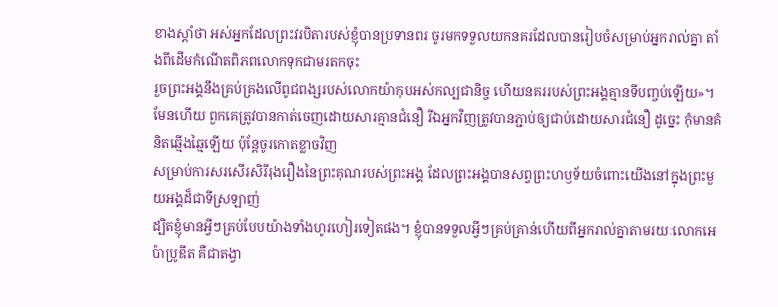ខាងស្ដាំថា អស់អ្នកដែលព្រះវរបិតារបស់ខ្ញុំបានប្រទានពរ ចូរមកទទួលយកនគរដែលបានរៀបចំសម្រាប់អ្នករាល់គ្នា តាំងពីដើមកំណើតពិភពលោកទុកជាមរតកចុះ
រួចព្រះអង្គនឹងគ្រប់គ្រងលើពូជពង្សរបស់លោកយ៉ាកុបអស់កល្បជានិច្ច ហើយនគររបស់ព្រះអង្គគ្មានទីបញ្ចប់ឡើយ»។
មែនហើយ ពួកគេត្រូវបានកាត់ចេញដោយសារគ្មានជំនឿ រីឯអ្នកវិញត្រូវបានភ្ជាប់ឲ្យជាប់ដោយសារជំនឿ ដូច្នេះ កុំមានគំនិតឆ្មើងឆ្មៃឡើយ ប៉ុន្ដែចូរកោតខ្លាចវិញ
សម្រាប់ការសរសើរសិរីរុងរឿងនៃព្រះគុណរបស់ព្រះអង្គ ដែលព្រះអង្គបានសព្វព្រះហឫទ័យចំពោះយើងនៅក្នុងព្រះមួយអង្គដ៏ជាទីស្រឡាញ់
ដ្បិតខ្ញុំមានអ្វីៗគ្រប់បែបយ៉ាងទាំងហូរហៀរទៀតផង។ ខ្ញុំបានទទួលអ្វីៗគ្រប់គ្រាន់ហើយពីអ្នករាល់គ្នាតាមរយៈលោកអេប៉ាប្រូឌីត គឺជាតង្វា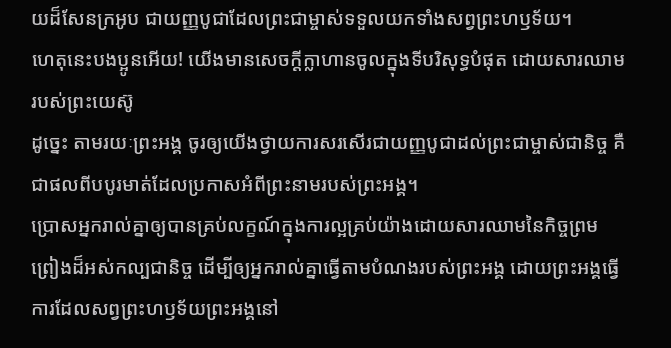យដ៏សែនក្រអូប ជាយញ្ញបូជាដែលព្រះជាម្ចាស់ទទួលយកទាំងសព្វព្រះហឫទ័យ។
ហេតុនេះបងប្អូនអើយ! យើងមានសេចក្ដីក្លាហានចូលក្នុងទីបរិសុទ្ធបំផុត ដោយសារឈាមរបស់ព្រះយេស៊ូ
ដូច្នេះ តាមរយៈព្រះអង្គ ចូរឲ្យយើងថ្វាយការសរសើរជាយញ្ញបូជាដល់ព្រះជាម្ចាស់ជានិច្ច គឺជាផលពីបបូរមាត់ដែលប្រកាសអំពីព្រះនាមរបស់ព្រះអង្គ។
ប្រោសអ្នករាល់គ្នាឲ្យបានគ្រប់លក្ខណ៍ក្នុងការល្អគ្រប់យ៉ាងដោយសារឈាមនៃកិច្ចព្រមព្រៀងដ៏អស់កល្បជានិច្ច ដើម្បីឲ្យអ្នករាល់គ្នាធ្វើតាមបំណងរបស់ព្រះអង្គ ដោយព្រះអង្គធ្វើការដែលសព្វព្រះហឫទ័យព្រះអង្គនៅ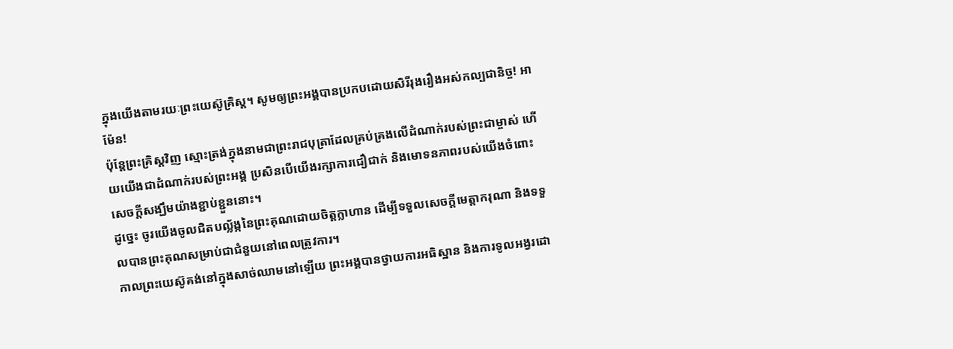ក្នុងយើងតាមរយៈព្រះយេស៊ូគ្រិស្ដ។ សូមឲ្យព្រះអង្គបានប្រកបដោយសិរីរុងរឿងអស់កល្បជានិច្ច! អាម៉ែន!
ប៉ុន្ដែព្រះគ្រិស្ដវិញ ស្មោះត្រង់ក្នុងនាមជាព្រះរាជបុត្រាដែលគ្រប់គ្រងលើដំណាក់របស់ព្រះជាម្ចាស់ ហើយយើងជាដំណាក់របស់ព្រះអង្គ ប្រសិនបើយើងរក្សាការជឿជាក់ និងមោទនភាពរបស់យើងចំពោះសេចក្ដីសង្ឃឹមយ៉ាងខ្ជាប់ខ្ជួននោះ។
ដូច្នេះ ចូរយើងចូលជិតបល្ល័ង្កនៃព្រះគុណដោយចិត្ដក្លាហាន ដើម្បីទទួលសេចក្ដីមេត្ដាករុណា និងទទួលបានព្រះគុណសម្រាប់ជាជំនួយនៅពេលត្រូវការ។
កាលព្រះយេស៊ូគង់នៅក្នុងសាច់ឈាមនៅឡើយ ព្រះអង្គបានថ្វាយការអធិស្ឋាន និងការទូលអង្វរដោ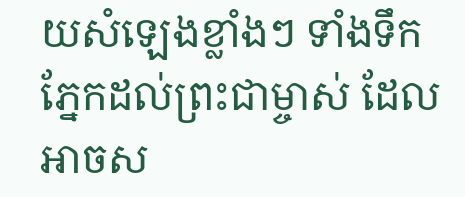យសំឡេងខ្លាំងៗ ទាំងទឹកភ្នែកដល់ព្រះជាម្ចាស់ ដែលអាចស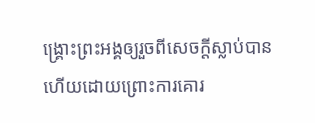ង្រ្គោះព្រះអង្គឲ្យរួចពីសេចក្ដីស្លាប់បាន ហើយដោយព្រោះការគោរ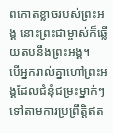ពកោតខ្លាចរបស់ព្រះអង្គ នោះព្រះជាម្ចាស់ក៏ឆ្លើយតបនឹងព្រះអង្គ។
បើអ្នករាល់គ្នាហៅព្រះអង្គដែលជំនុំជម្រះម្នាក់ៗទៅតាមការប្រព្រឹត្ដិឥត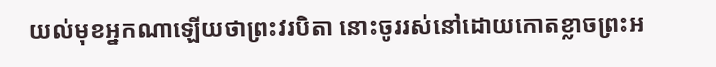យល់មុខអ្នកណាឡើយថាព្រះវរបិតា នោះចូររស់នៅដោយកោតខ្លាចព្រះអ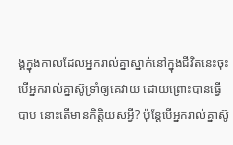ង្គក្នុងកាលដែលអ្នករាល់គ្នាស្នាក់នៅក្នុងជីវិតនេះចុះ
បើអ្នករាល់គ្នាស៊ូទ្រាំឲ្យគេវាយ ដោយព្រោះបានធ្វើបាប នោះតើមានកិត្ដិយសអ្វី? ប៉ុន្ដែបើអ្នករាល់គ្នាស៊ូ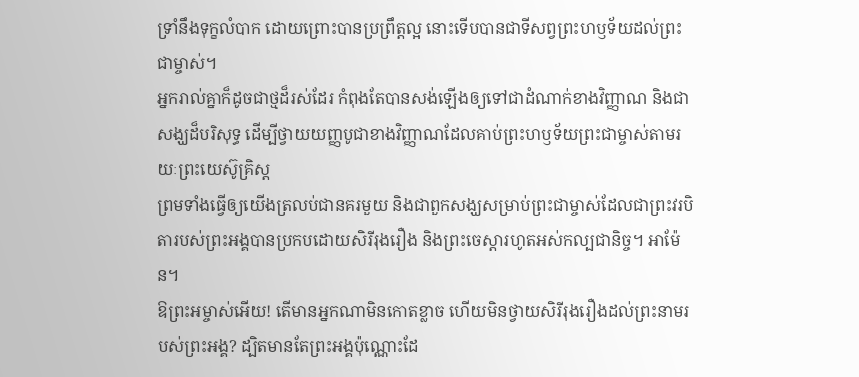ទ្រាំនឹងទុក្ខលំបាក ដោយព្រោះបានប្រព្រឹត្ដល្អ នោះទើបបានជាទីសព្វព្រះហឫទ័យដល់ព្រះជាម្ចាស់។
អ្នករាល់គ្នាក៏ដូចជាថ្មដ៏រស់ដែរ កំពុងតែបានសង់ឡើងឲ្យទៅជាដំណាក់ខាងវិញ្ញាណ និងជាសង្ឃដ៏បរិសុទ្ធ ដើម្បីថ្វាយយញ្ញបូជាខាងវិញ្ញាណដែលគាប់ព្រះហឫទ័យព្រះជាម្ចាស់តាមរយៈព្រះយេស៊ូគ្រិស្ដ
ព្រមទាំងធ្វើឲ្យយើងត្រលប់ជានគរមួយ និងជាពួកសង្ឃសម្រាប់ព្រះជាម្ចាស់ដែលជាព្រះវរបិតារបស់ព្រះអង្គបានប្រកបដោយសិរីរុងរឿង និងព្រះចេស្ដារហូតអស់កល្បជានិច្ច។ អាម៉ែន។
ឱព្រះអម្ចាស់អើយ! តើមានអ្នកណាមិនកោតខ្លាច ហើយមិនថ្វាយសិរីរុងរឿងដល់ព្រះនាមរបស់ព្រះអង្គ? ដ្បិតមានតែព្រះអង្គប៉ុណ្ណោះដែ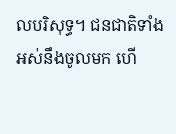លបរិសុទ្ធ។ ជនជាតិទាំងអស់នឹងចូលមក ហើ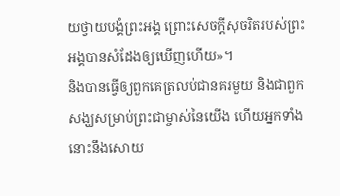យថ្វាយបង្គំព្រះអង្គ ព្រោះសេចក្ដីសុចរិតរបស់ព្រះអង្គបានសំដែងឲ្យឃើញហើយ»។
និងបានធ្វើឲ្យពួកគេត្រលប់ជានគរមួយ និងជាពួកសង្ឃសម្រាប់ព្រះជាម្ចាស់នៃយើង ហើយអ្នកទាំងនោះនឹងសោយ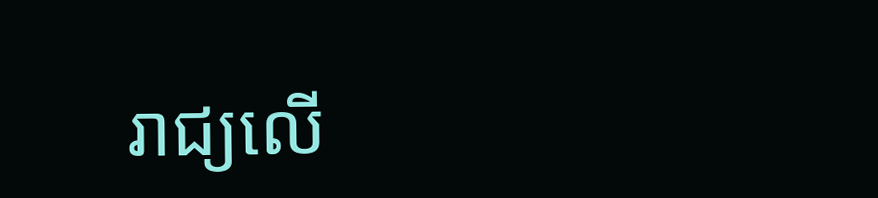រាជ្យលើ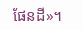ផែនដី»។